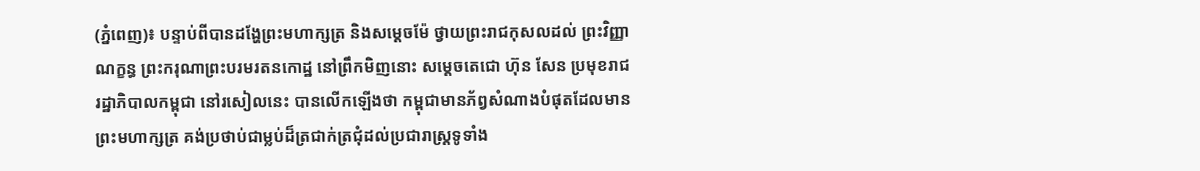(ភ្នំពេញ)៖ បន្ទាប់ពីបានដង្ហែព្រះមហាក្សត្រ និងសម្តេចម៉ែ ថ្វាយព្រះរាជកុសលដល់ ព្រះវិញ្ញាណក្ខន្ធ ព្រះករុណាព្រះបរមរតនកោដ្ឋ នៅព្រឹកមិញនោះ សម្តេចតេជោ ហ៊ុន សែន ប្រមុខរាជរដ្ឋាភិបាលកម្ពុជា នៅរសៀលនេះ បានលើកឡើងថា កម្ពុជាមានភ័ព្វសំណាងបំផុតដែលមានព្រះមហាក្សត្រ គង់ប្រថាប់ជាម្លប់ដ៏ត្រជាក់ត្រជុំដល់ប្រជារាស្រ្តទូទាំង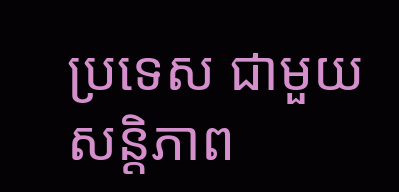ប្រទេស ជាមួយសន្តិភាព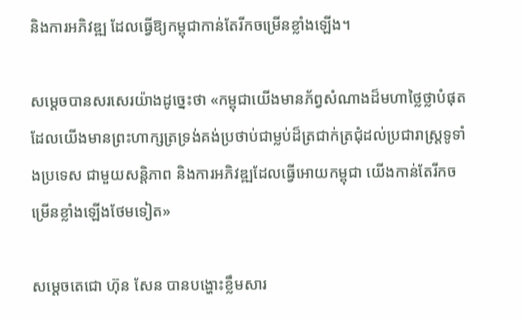និងការអភិវឌ្ឍ ដែលធ្វើឱ្យកម្ពុជាកាន់តែរីកចម្រើនខ្លាំងឡើង។

សម្តេចបានសរសេរយ៉ាងដូច្នេះថា «កម្ពុជាយើងមានភ័ព្វសំណាងដ៏មហាថ្លៃថ្លាបំផុត ដែលយើងមានព្រះហាក្សត្រទ្រង់គង់ប្រថាប់ជាម្លប់ដ៏ត្រជាក់ត្រជុំដល់ប្រជារាស្រ្តទូទាំងប្រទេស ជាមួយសន្តិភាព និងការអភិវឌ្ឍដែលធ្វើអោយកម្ពុជា យើងកាន់តែរីកចម្រើនខ្លាំងឡើងថែមទៀត»

សម្តេចតេជោ ហ៊ុន សែន បានបង្ហោះខ្លឹមសារ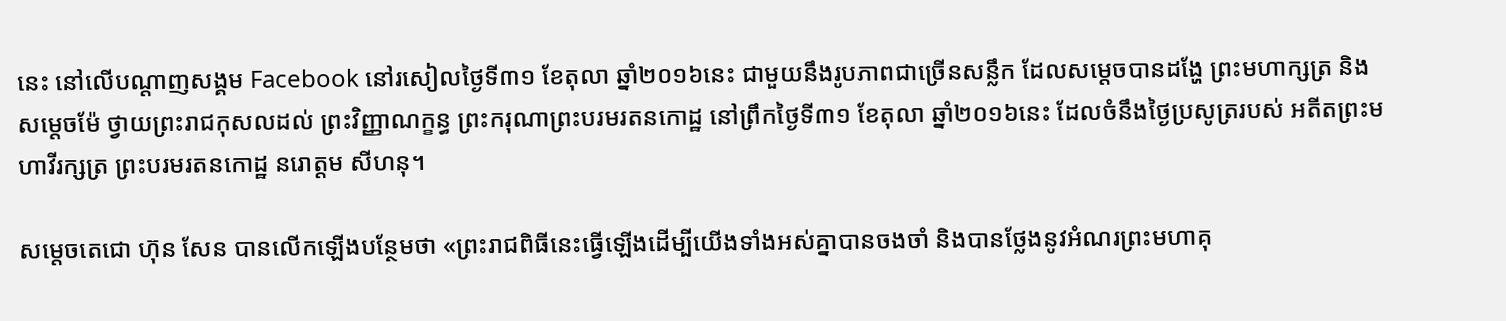នេះ នៅលើបណ្តាញសង្គម Facebook នៅរសៀលថ្ងៃទី៣១ ខែតុលា ឆ្នាំ២០១៦នេះ ជាមួយនឹងរូបភាពជាច្រើនសន្លឹក ដែលសម្តេចបានដង្ហែ ព្រះមហាក្សត្រ និង សម្តេចម៉ែ ថ្វាយព្រះរាជកុសលដល់ ព្រះវិញ្ញាណក្ខន្ធ ព្រះករុណាព្រះបរមរតនកោដ្ឋ នៅព្រឹកថ្ងៃទី៣១ ខែតុលា ឆ្នាំ២០១៦នេះ ដែលចំនឹងថ្ងៃប្រសូត្ររបស់ អតីតព្រះមហាវីរក្សត្រ ព្រះបរមរតនកោដ្ឋ នរោត្តម សីហនុ។

សម្តេចតេជោ ហ៊ុន សែន បានលើកឡើងបន្ថែមថា «ព្រះរាជពិធីនេះធ្វើឡើងដើម្បីយើងទាំងអស់គ្នាបានចងចាំ និងបានថ្លែងនូវអំណរព្រះមហាគុ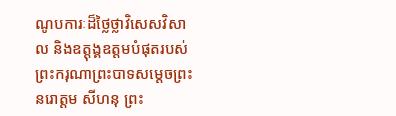ណូបការៈដ៏ថ្លៃថ្លាវិសេសវិសាល និងឧត្តុង្គឧត្តមបំផុតរបស់ព្រះករុណាព្រះបាទសម្តេចព្រះ នរោត្តម សីហនុ ព្រះ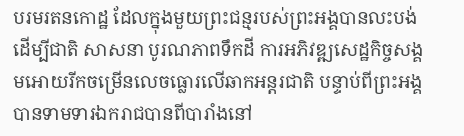បរមរតនកោដ្ឋ ដែលក្នុងមួយព្រះជន្មរបស់ព្រះអង្គបានលះបង់ដើម្បីជាតិ សាសនា បូរណភាពទឹកដី ការអភិវឌ្ឍសេដ្ឋកិច្ចសង្គមអោយរីកចម្រើនលេចធ្លោរលើឆាកអន្តរជាតិ បន្ទាប់ពីព្រះអង្គបានទាមទារឯករាជបានពីបារាំងនៅ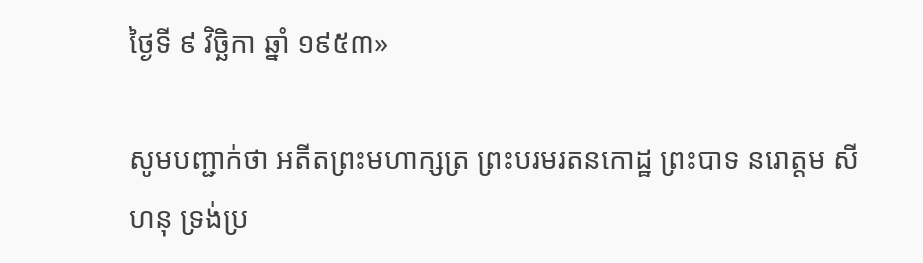ថ្ងៃទី ៩ វិច្ឆិកា ឆ្នាំ ១៩៥៣»

សូមបញ្ជាក់ថា អតីតព្រះមហាក្សត្រ ព្រះបរមរតនកោដ្ឋ ព្រះបាទ នរោត្តម សីហនុ ទ្រង់ប្រ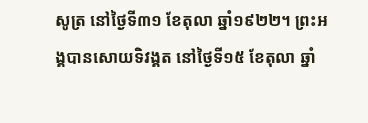សូត្រ នៅថ្ងៃទី៣១ ខែតុលា ឆ្នាំ១៩២២។ ព្រះអង្គបានសោយទិវង្គត នៅថ្ងៃទី១៥ ខែតុលា ឆ្នាំ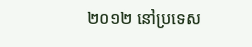២០១២ នៅប្រទេស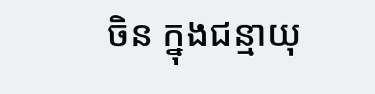ចិន ក្នុងជន្មាយុ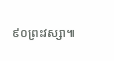៩០ព្រះវស្សា៕